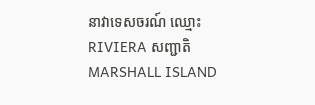នាវាទេសចរណ៍ ឈ្មោះ RIVIERA សញ្ជាតិ MARSHALL ISLAND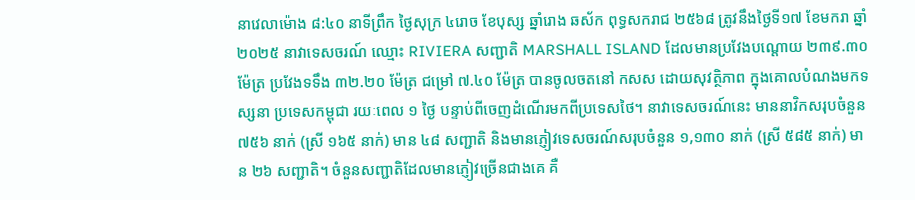នាវេលាម៉ោង ៨:៤០ នាទីព្រឹក ថ្ងៃសុក្រ ៤រោច ខែបុស្ស ឆ្នាំរោង ឆស័ក ពុទ្ធសករាជ ២៥៦៨ ត្រូវនឹងថ្ងៃទី១៧ ខែមករា ឆ្នាំ២០២៥ នាវាទេសចរណ៍ ឈ្មោះ RIVIERA សញ្ជាតិ MARSHALL ISLAND ដែលមានប្រវែងបណ្តោយ ២៣៩.៣០ ម៉ែត្រ ប្រវែងទទឹង ៣២.២០ ម៉ែត្រ ជម្រៅ ៧.៤០ ម៉ែត្រ បានចូលចតនៅ កសស ដោយសុវត្ថិភាព ក្នុងគោលបំណងមកទស្សនា ប្រទេសកម្ពុជា រយៈពេល ១ ថ្ងៃ បន្ទាប់ពីចេញដំណើរមកពីប្រទេសថៃ។ នាវាទេសចរណ៍នេះ មាននាវិកសរុបចំនួន ៧៥៦ នាក់ (ស្រី ១៦៥ នាក់) មាន ៤៨ សញ្ជាតិ និងមានភ្ញៀវទេសចរណ៍សរុបចំនួន ១,១៣០ នាក់ (ស្រី ៥៨៥ នាក់) មាន ២៦ សញ្ជាតិ។ ចំនួនសញ្ជាតិដែលមានភ្ញៀវច្រើនជាងគេ គឺ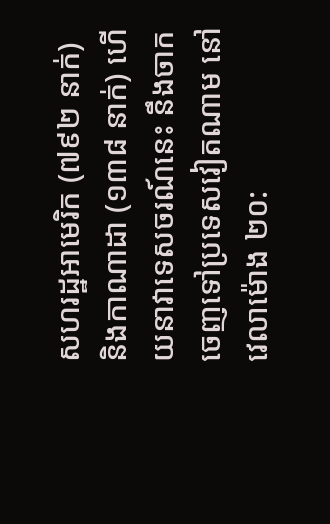សហរដ្ឋអាមេរិក (៧៩២ នាក់) និងកាណាដា (១៣៨ នាក់) ហើយនាវាទេសចរណ៍នេះ នឹងចាកចេញទៅប្រទេសវៀតណាម នៅវេលាម៉ោង ២០: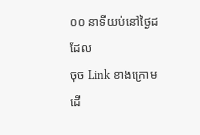០០ នាទីយប់នៅថ្ងៃដដែល
ចុច Link ខាងក្រោមដើ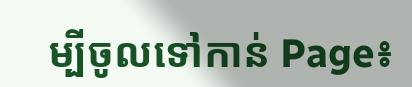ម្បីចូលទៅកាន់ Page៖